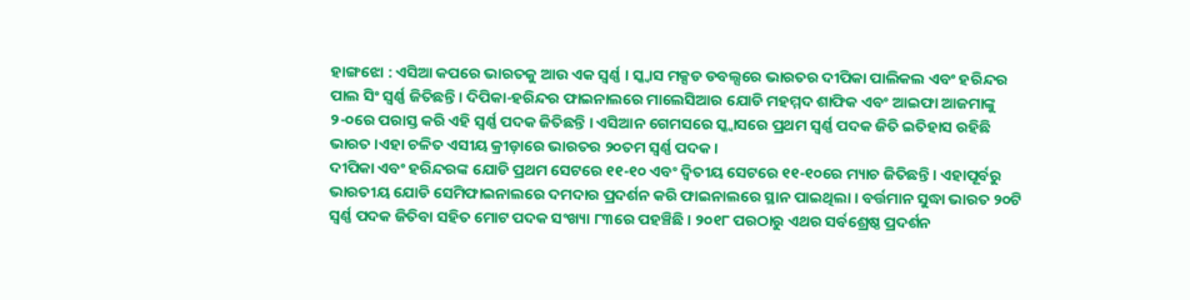ହାଙ୍ଗଝୋ : ଏସିଆ କପରେ ଭାରତକୁ ଆଉ ଏକ ସ୍ୱର୍ଣ୍ଣ । ସ୍କ୍ୱାସ ମକ୍ସଡ ଡବଲ୍ସରେ ଭାରତର ଦୀପିକା ପାଲିକଲ ଏବଂ ହରିନ୍ଦର ପାଲ ସିଂ ସ୍ୱର୍ଣ୍ଣ ଜିତିଛନ୍ତି । ଦିପିକା-ହରିନ୍ଦର ଫାଇନାଲରେ ମାଲେସିଆର ଯୋଡି ମହମ୍ମଦ ଶାଫିକ ଏବଂ ଆଇଫା ଆଜମାଙ୍କୁ ୨-୦ରେ ପରାସ୍ତ କରି ଏହି ସ୍ୱର୍ଣ୍ଣ ପଦକ ଜିତିଛନ୍ତି । ଏସିଆନ ଗେମସରେ ସ୍କ୍ବାସରେ ପ୍ରଥମ ସ୍ବର୍ଣ୍ଣ ପଦକ ଜିତି ଇତିହାସ ରହିଛି ଭାରତ ।ଏହା ଚଳିତ ଏସୀୟ କ୍ରୀଡ଼ାରେ ଭାରତର ୨୦ତମ ସ୍ୱର୍ଣ୍ଣ ପଦକ ।
ଦୀପିକା ଏବଂ ହରିନ୍ଦରଙ୍କ ଯୋଡି ପ୍ରଥମ ସେଟରେ ୧୧-୧୦ ଏବଂ ଦ୍ୱିତୀୟ ସେଟରେ ୧୧-୧୦ରେ ମ୍ୟାଚ ଜିତିଛନ୍ତି । ଏହାପୂର୍ବରୁ ଭାରତୀୟ ଯୋଡି ସେମିଫାଇନାଲରେ ଦମଦାର ପ୍ରଦର୍ଶନ କରି ଫାଇନାଲରେ ସ୍ଥାନ ପାଇଥିଲା । ବର୍ତ୍ତମାନ ସୁଦ୍ଧା ଭାରତ ୨୦ଟି ସ୍ୱର୍ଣ୍ଣ ପଦକ ଜିତିବା ସହିତ ମୋଟ ପଦକ ସଂଖ୍ୟା ୮୩ରେ ପହଞ୍ଚିଛି । ୨୦୧୮ ପରଠାରୁ ଏଥର ସର୍ବଶ୍ରେଷ୍ଠ ପ୍ରଦର୍ଶନ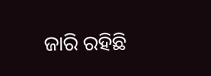ଜାରି ରହିଛି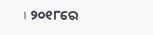। ୨୦୧୮ରେ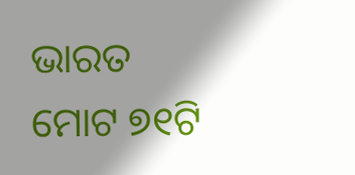ଭାରତ ମୋଟ ୭୧ଟି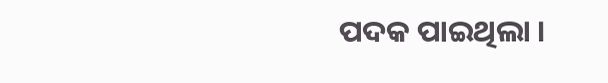ପଦକ ପାଇଥିଲା ।